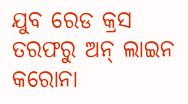ଯୁବ ରେଡ କ୍ରସ ତରଫରୁ ଅନ୍ ଲାଇନ କରୋନା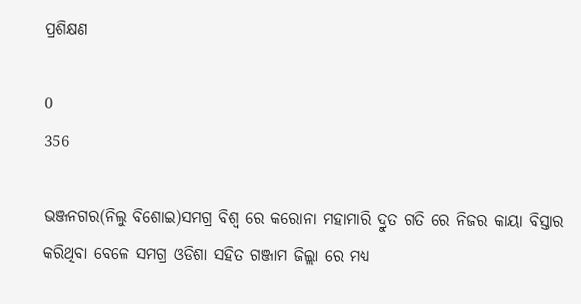ପ୍ରଶିକ୍ଷଣ

0
356

ଭଞ୍ଜନଗର(ନିଲୁ ବିଶୋଇ)ସମଗ୍ର ବିଶ୍ୱ ରେ କରୋନା ମହାମାରି ଦ୍ରୁତ ଗତି ରେ ନିଜର କାୟା ବିସ୍ତାର କରିଥିବା ବେଳେ ସମଗ୍ର ଓଡିଶା ସହିତ ଗଞ୍ଜାମ ଜିଲ୍ଲା ରେ ମଧ୍ୟ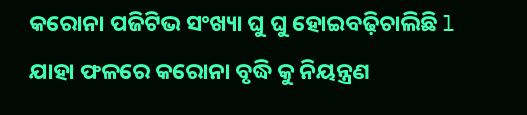କରୋନା ପଜିଟିଭ ସଂଖ୍ୟା ଘୁ ଘୁ ହୋଇବଢ଼ିଚାଲିଛି l ଯାହା ଫଳରେ କରୋନା ବୃଦ୍ଧି କୁ ନିୟନ୍ତ୍ରଣ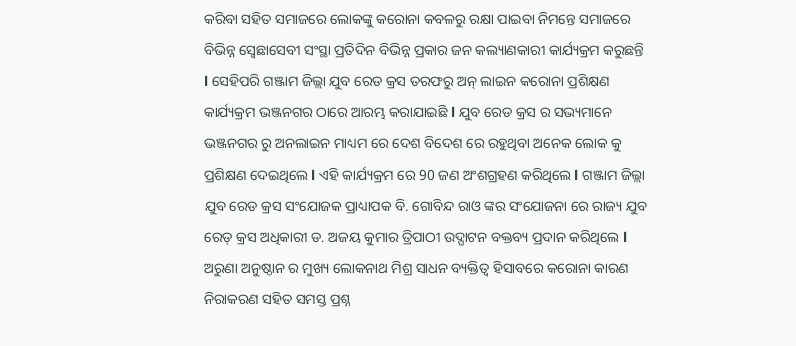କରିବା ସହିତ ସମାଜରେ ଲୋକଙ୍କୁ କରୋନା କବଳରୁ ରକ୍ଷା ପାଇବା ନିମନ୍ତେ ସମାଜରେ ବିଭିନ୍ନ ସ୍ବେଛାସେବୀ ସଂସ୍ଥା ପ୍ରତିଦିନ ବିଭିନ୍ନ ପ୍ରକାର ଜନ କଲ୍ୟାଣକାରୀ କାର୍ଯ୍ୟକ୍ରମ କରୁଛନ୍ତି l ସେହିପରି ଗଞ୍ଜାମ ଜିଲ୍ଲା ଯୁବ ରେଡ କ୍ରସ ତରଫରୁ ଅନ୍ ଲାଇନ କରୋନା ପ୍ରଶିକ୍ଷଣ କାର୍ଯ୍ୟକ୍ରମ ଭଞ୍ଜନଗର ଠାରେ ଆରମ୍ଭ କରାଯାଇଛି l ଯୁବ ରେଡ କ୍ରସ ର ସଭ୍ୟମାନେ ଭଞ୍ଜନଗର ରୁ ଅନଲାଇନ ମାଧ୍ୟମ ରେ ଦେଶ ବିଦେଶ ରେ ରହୁଥିବା ଅନେକ ଲୋକ କୁ ପ୍ରଶିକ୍ଷଣ ଦେଇଥିଲେ l ଏହି କାର୍ଯ୍ୟକ୍ରମ ରେ 90 ଜଣ ଅଂଶଗ୍ରହଣ କରିଥିଲେ l ଗଞ୍ଜାମ ଜିଲ୍ଲା ଯୁବ ରେଡ କ୍ରସ ସଂଯୋଜକ ପ୍ରାଧ୍ୟାପକ ବି. ଗୋବିନ୍ଦ ରାଓ ଙ୍କର ସଂଯୋଜନା ରେ ରାଜ୍ୟ ଯୁବ ରେଡ୍ କ୍ରସ ଅଧିକାରୀ ଡ. ଅଜୟ କୁମାର ତ୍ରିପାଠୀ ଉଦ୍ଘାଟନ ବକ୍ତବ୍ୟ ପ୍ରଦାନ କରିଥିଲେ l ଅରୁଣା ଅନୁଷ୍ଠାନ ର ମୁଖ୍ୟ ଲୋକନାଥ ମିଶ୍ର ସାଧନ ବ୍ୟକ୍ତିତ୍ୱ ହିସାବରେ କରୋନା କାରଣ ନିରାକରଣ ସହିତ ସମସ୍ତ ପ୍ରଶ୍ନ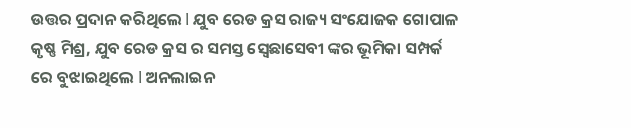ଉତ୍ତର ପ୍ରଦାନ କରିଥିଲେ l ଯୁବ ରେଡ କ୍ରସ ରାଜ୍ୟ ସଂଯୋଜକ ଗୋପାଳ କୃଷ୍ଣ ମିଶ୍ର, ଯୁବ ରେଡ କ୍ରସ ର ସମସ୍ତ ସ୍ବେଛାସେବୀ ଙ୍କର ଭୂମିକା ସମ୍ପର୍କ ରେ ବୁଝାଇଥିଲେ l ଅନଲାଇନ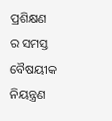ପ୍ରଶିକ୍ଷଣ ର ସମସ୍ତ ବୈଷୟୀକ ନିୟନ୍ତ୍ରଣ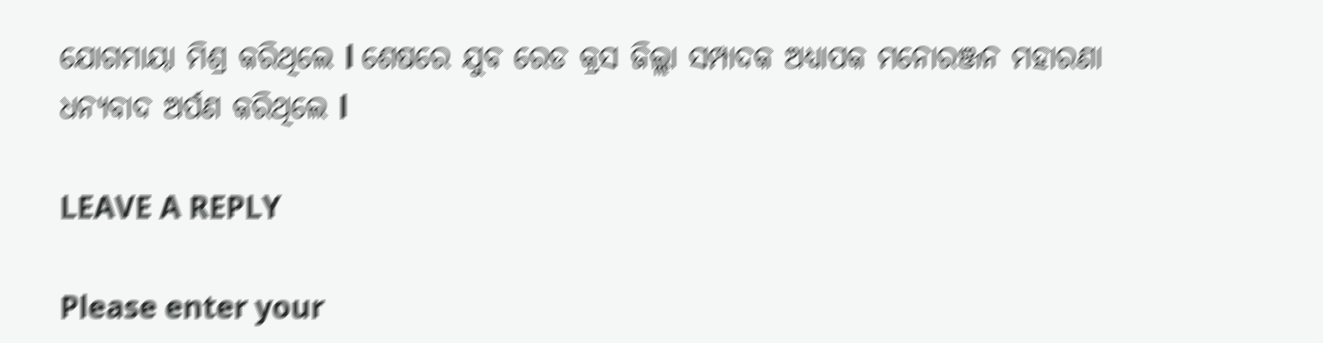ଯୋଗମାୟା ମିଶ୍ର କରିଥିଲେ l ଶେଷରେ ଯୁବ ରେଡ କ୍ରସ ଜିଲ୍ଲା ସମ୍ପାଦକ ଅଧ୍ୟାପକ ମନୋରଞ୍ଜନ ମହାରଣା ଧନ୍ୟବାଦ ଅର୍ପଣ କରିଥିଲେ l

LEAVE A REPLY

Please enter your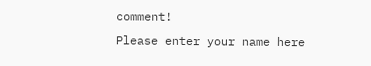comment!
Please enter your name here